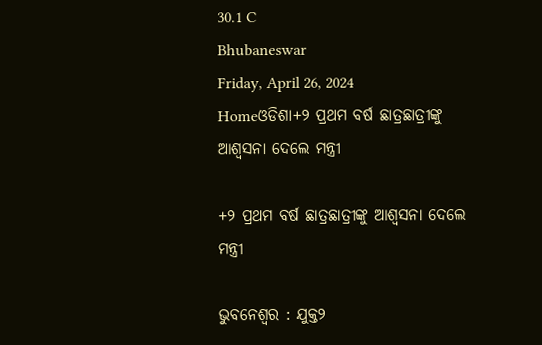30.1 C
Bhubaneswar
Friday, April 26, 2024
Homeଓଡିଶା+୨ ପ୍ରଥମ ବର୍ଷ ଛାତ୍ରଛାତ୍ରୀଙ୍କୁ ଆଶ୍ୱସନା ଦେଲେ ମନ୍ତ୍ରୀ

+୨ ପ୍ରଥମ ବର୍ଷ ଛାତ୍ରଛାତ୍ରୀଙ୍କୁ ଆଶ୍ୱସନା ଦେଲେ ମନ୍ତ୍ରୀ

ଭୁବନେଶ୍ବର : ଯୁକ୍ତ୨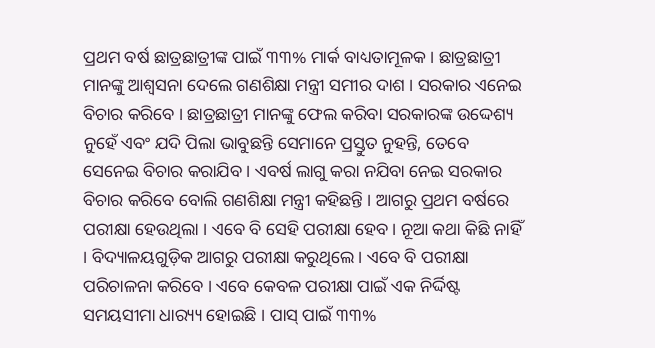ପ୍ରଥମ ବର୍ଷ ଛାତ୍ରଛାତ୍ରୀଙ୍କ ପାଇଁ ୩୩% ମାର୍କ ବାଧ୍ୟତାମୂଳକ । ଛାତ୍ରଛାତ୍ରୀ ମାନଙ୍କୁ ଆଶ୍ୱସନା ଦେଲେ ଗଣଶିକ୍ଷା ମନ୍ତ୍ରୀ ସମୀର ଦାଶ । ସରକାର ଏନେଇ ବିଚାର କରିବେ । ଛାତ୍ରଛାତ୍ରୀ ମାନଙ୍କୁ ଫେଲ କରିବା ସରକାରଙ୍କ ଉଦ୍ଦେଶ୍ୟ ନୁହେଁ ଏବଂ ଯଦି ପିଲା ଭାବୁଛନ୍ତି ସେମାନେ ପ୍ରସ୍ତୁତ ନୁହନ୍ତି, ତେବେ ସେନେଇ ବିଚାର କରାଯିବ । ଏବର୍ଷ ଲାଗୁ କରା ନଯିବା ନେଇ ସରକାର ବିଚାର କରିବେ ବୋଲି ଗଣଶିକ୍ଷା ମନ୍ତ୍ରୀ କହିଛନ୍ତି । ଆଗରୁ ପ୍ରଥମ ବର୍ଷରେ ପରୀକ୍ଷା ହେଉଥିଲା । ଏବେ ବି ସେହି ପରୀକ୍ଷା ହେବ। ନୂଆ କଥା କିଛି ନାହିଁ । ବିଦ୍ୟାଳୟଗୁଡ଼ିକ ଆଗରୁ ପରୀକ୍ଷା କରୁଥିଲେ । ଏବେ ବି ପରୀକ୍ଷା ପରିଚାଳନା କରିବେ । ଏବେ କେବଳ ପରୀକ୍ଷା ପାଇଁ ଏକ ନିର୍ଦ୍ଦିଷ୍ଟ ସମୟସୀମା ଧାର‌୍ୟ୍ୟ ହୋଇଛି । ପାସ୍ ପାଇଁ ୩୩%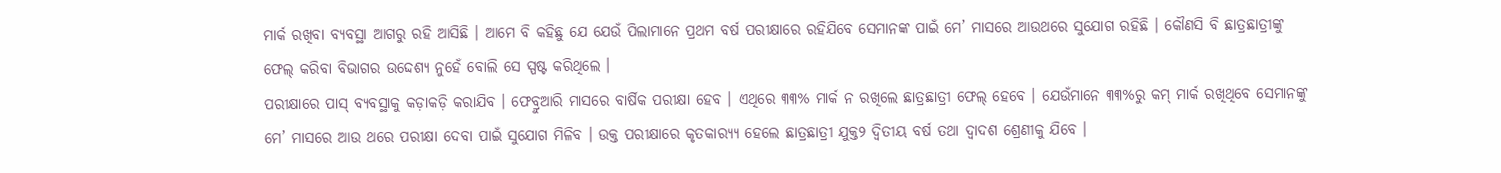ମାର୍କ ରଖିବା ବ୍ୟବସ୍ଥା ଆଗରୁ ରହି ଆସିଛି । ଆମେ ବି କହିଛୁ ଯେ ଯେଉଁ ପିଲାମାନେ ପ୍ରଥମ ବର୍ଷ ପରୀକ୍ଷାରେ ରହିଯିବେ ସେମାନଙ୍କ ପାଇଁ ମେ’ ମାସରେ ଆଉଥରେ ସୁଯୋଗ ରହିଛି । କୌଣସି ବି ଛାତ୍ରଛାତ୍ରୀଙ୍କୁ ଫେଲ୍ କରିବା ବିଭାଗର ଉଦ୍ଦେଶ୍ୟ ନୁହେଁ ବୋଲି ସେ ସ୍ପଷ୍ଟ କରିଥିଲେ ।
ପରୀକ୍ଷାରେ ପାସ୍ ବ୍ୟବସ୍ଥାକୁ କଡ଼ାକଡ଼ି କରାଯିବ । ଫେବ୍ରୁଆରି ମାସରେ ବାର୍ଷିକ ପରୀକ୍ଷା ହେବ । ଏଥିରେ ୩୩% ମାର୍କ ନ ରଖିଲେ ଛାତ୍ରଛାତ୍ରୀ ଫେଲ୍ ହେବେ । ଯେଉଁମାନେ ୩୩%ରୁ କମ୍ ମାର୍କ ରଖିଥିବେ ସେମାନଙ୍କୁ ମେ’ ମାସରେ ଆଉ ଥରେ ପରୀକ୍ଷା ଦେବା ପାଇଁ ସୁଯୋଗ ମିଳିବ । ଉକ୍ତ ପରୀକ୍ଷାରେ କୃତକାର‌୍ୟ୍ୟ ହେଲେ ଛାତ୍ରଛାତ୍ରୀ ଯୁକ୍ତ୨ ଦ୍ବିତୀୟ ବର୍ଷ ତଥା ଦ୍ବାଦଶ ଶ୍ରେଣୀକୁ ଯିବେ ।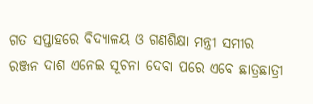ଗତ ସପ୍ତାହରେ ବିଦ୍ୟାଳୟ ଓ ଗଣଶିକ୍ଷା ମନ୍ତ୍ରୀ ସମୀର ରଞ୍ଜନ ଦାଶ ଏନେଇ ସୂଚନା ଦେବା ପରେ ଏବେ ଛାତ୍ରଛାତ୍ରୀ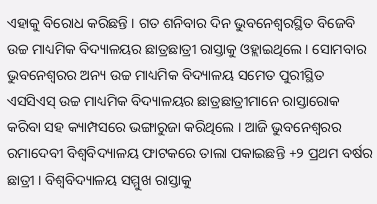ଏହାକୁ ବିରୋଧ କରିଛନ୍ତି । ଗତ ଶନିବାର ଦିନ ଭୁବନେଶ୍ବରସ୍ଥିତ ବିଜେବି ଉଚ୍ଚ ମାଧ୍ୟମିକ ବିଦ୍ୟାଳୟର ଛାତ୍ରଛାତ୍ରୀ ରାସ୍ତାକୁ ଓହ୍ଲାଇଥିଲେ । ସୋମବାର ଭୁବନେଶ୍ବରର ଅନ୍ୟ ଉଚ୍ଚ ମାଧ୍ୟମିକ ବିଦ୍ୟାଳୟ ସମେତ ପୁରୀସ୍ଥିତ ଏସସିଏସ୍ ଉଚ୍ଚ ମାଧ୍ୟମିକ ବିଦ୍ୟାଳୟର ଛାତ୍ରଛାତ୍ରୀମାନେ ରାସ୍ତାରୋକ କରିବା ସହ କ୍ୟାମ୍ପସରେ ଭଙ୍ଗାରୁଜା କରିଥିଲେ । ଆଜି ଭୁବନେଶ୍ବରର ରମାଦେବୀ ବିଶ୍ୱବିଦ୍ୟାଳୟ ଫାଟକରେ ତାଲା ପକାଇଛନ୍ତି +୨ ପ୍ରଥମ ବର୍ଷର ଛାତ୍ରୀ । ବିଶ୍ୱବିଦ୍ୟାଳୟ ସମ୍ମୁଖ ରାସ୍ତାକୁ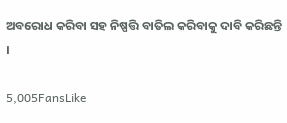ଅବରୋଧ କରିବା ସହ ନିଷ୍ପତ୍ତି ବାତିଲ କରିବାକୁ ଦାବି କରିଛନ୍ତି ।

5,005FansLike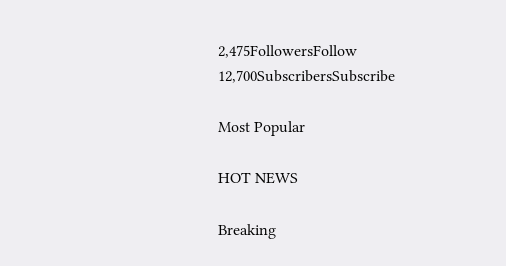2,475FollowersFollow
12,700SubscribersSubscribe

Most Popular

HOT NEWS

Breaking